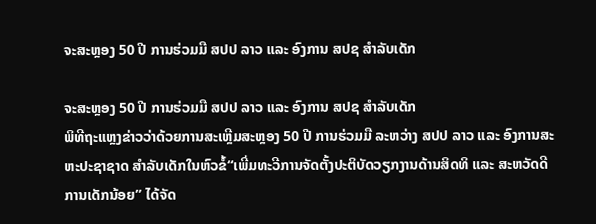ຈະສະຫຼອງ 50 ປີ ການຮ່ວມມື ສປປ ລາວ ແລະ ອົງການ ສປຊ ສຳລັບເດັກ

ຈະສະຫຼອງ 50 ປີ ການຮ່ວມມື ສປປ ລາວ ແລະ ອົງການ ສປຊ ສຳລັບເດັກ
ພິທີຖະແຫຼງຂ່າວວ່າດ້ວຍການສະເຫຼີມສະຫຼອງ 50 ປີ ການຮ່ວມມື ລະຫວ່າງ ສປປ ລາວ ແລະ ອົງການສະຫະປະຊາຊາດ ສຳລັບເດັກໃນຫົວຂໍ້“ເພີ່ມທະວີການຈັດຕັ້ງປະຕິບັດວຽກງານດ້ານສິດທິ ແລະ ສະຫວັດດີການເດັກນ້ອຍ” ໄດ້ຈັດ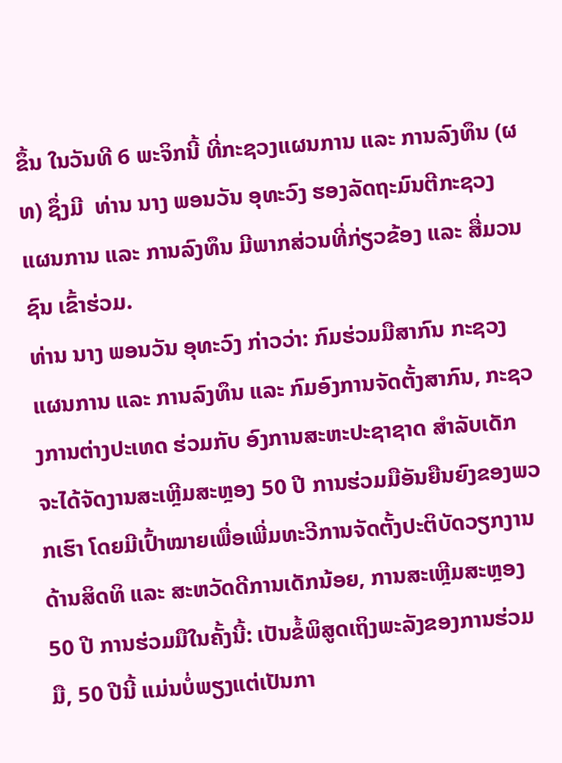ຂຶ້ນ ໃນວັນທີ 6 ພະຈິກນີ້ ທີ່ກະຊວງແຜນການ ແລະ ການລົງທຶນ (ຜທ) ຊຶ່ງມີ  ທ່ານ ນາງ ພອນວັນ ອຸທະວົງ ຮອງລັດຖະມົນຕີກະຊວງແຜນການ ແລະ ການລົງທຶນ ມີພາກສ່ວນທີ່ກ່ຽວຂ້ອງ ແລະ ສື່ມວນຊົນ ເຂົ້າຮ່ວມ.
ທ່ານ ນາງ ພອນວັນ ອຸທະວົງ ກ່າວວ່າ: ກົມຮ່ວມມືສາກົນ ກະຊວງແຜນການ ແລະ ການລົງທຶນ ແລະ ກົມອົງການຈັດຕັ້ງສາກົນ, ກະຊວງການຕ່າງປະເທດ ຮ່ວມກັບ ອົງການສະຫະປະຊາຊາດ ສຳລັບເດັກ ຈະໄດ້ຈັດງານສະເຫຼີມສະຫຼອງ 50 ປີ ການຮ່ວມມືອັນຍືນຍົງຂອງພວກເຮົາ ໂດຍມີເປົ້າໝາຍເພື່ອເພີ່ມທະວີການຈັດຕັ້ງປະຕິບັດວຽກງານດ້ານສິດທິ ແລະ ສະຫວັດດີການເດັກນ້ອຍ, ການສະເຫຼີມສະຫຼອງ 50 ປີ ການຮ່ວມມືໃນຄັ້ງນີ້: ເປັນຂໍ້ພິສູດເຖິງພະລັງຂອງການຮ່ວມມື, 50 ປີນີ້ ແມ່ນບໍ່ພຽງແຕ່ເປັນກາ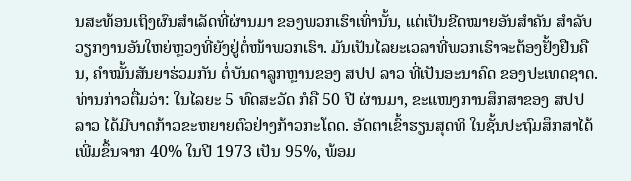ນສະທ້ອນເຖິງຜົນສຳເລັດທີ່ຜ່ານມາ ຂອງພວກເຮົາເທົ່ານັ້ນ, ແຕ່ເປັນຂີດໝາຍອັນສຳຄັນ ສຳລັບວຽກງານອັນໃຫຍ່ຫຼວງທີ່ຍັງຢູ່ຕໍ່ໜ້າພວກເຮົາ. ມັນເປັນໄລຍະເວລາທີ່ພວກເຮົາຈະຕ້ອງຢັ້ງຢືນຄືນ, ຄຳໝັ້ນສັນຍາຮ່ວມກັນ ຕໍ່ບັນດາລູກຫຼານຂອງ ສປປ ລາວ ທີ່ເປັນອະນາຄົດ ຂອງປະເທດຊາດ.
ທ່ານກ່າວຕື່ມວ່າ: ໃນໄລຍະ 5 ທົດສະວັດ ກໍຄື 50 ປີ ຜ່ານມາ, ຂະແໜງການສຶກສາຂອງ ສປປ ລາວ ໄດ້ມີບາດກ້າວຂະຫຍາຍຕົວຢ່າງກ້າວກະໂດດ. ອັດຕາເຂົ້າຮຽນສຸດທິ ໃນຊັ້ນປະຖົມສຶກສາໄດ້ເພີ່ມຂຶ້ນຈາກ 40% ໃນປີ 1973 ເປັນ 95%, ພ້ອມ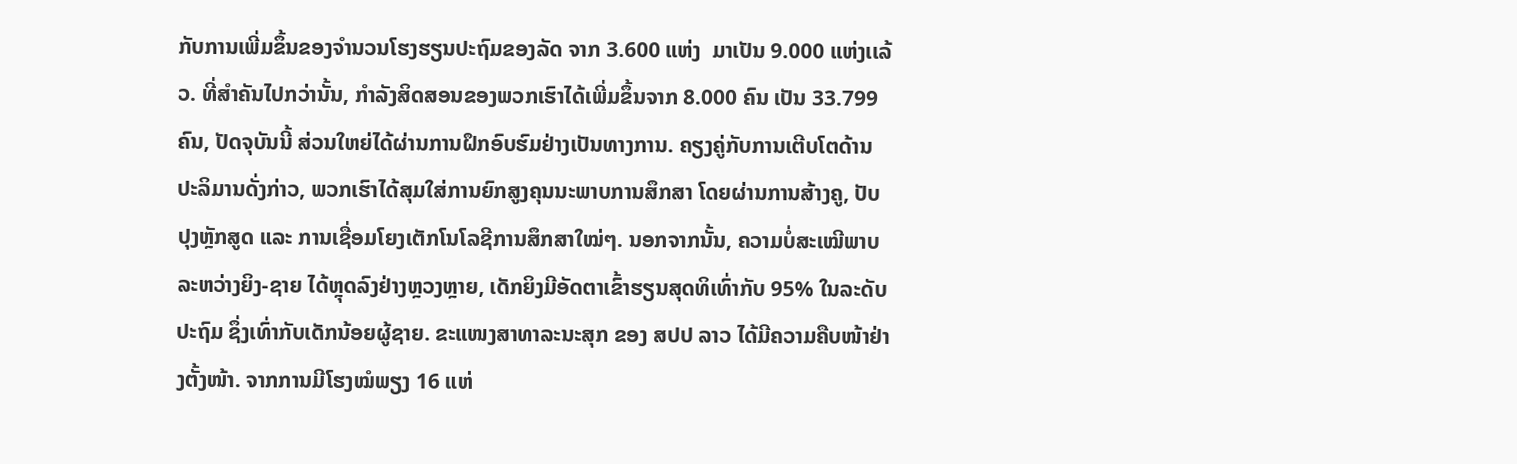ກັບການເພີ່ມຂຶ້ນຂອງຈຳນວນໂຮງຮຽນປະຖົມຂອງລັດ ຈາກ 3.600 ແຫ່ງ  ມາເປັນ 9.000 ແຫ່ງເເລ້ວ. ທີ່ສຳຄັນໄປກວ່ານັ້ນ, ກໍາລັງສິດສອນຂອງພວກເຮົາໄດ້ເພີ່ມຂຶ້ນຈາກ 8.000 ຄົນ ເປັນ 33.799 ຄົນ, ປັດຈຸບັນນີ້ ສ່ວນໃຫຍ່ໄດ້ຜ່ານການຝຶກອົບຮົມຢ່າງເປັນທາງການ. ຄຽງຄູ່ກັບການເຕີບໂຕດ້ານປະລິມານດັ່ງກ່າວ, ພວກເຮົາໄດ້ສຸມໃສ່ການຍົກສູງຄຸນນະພາບການສຶກສາ ໂດຍຜ່ານການສ້າງຄູ, ປັບປຸງຫຼັກສູດ ແລະ ການເຊື່ອມໂຍງເຕັກໂນໂລຊີການສຶກສາໃໝ່ໆ. ນອກຈາກນັ້ນ, ຄວາມບໍ່ສະເໝີພາບລະຫວ່າງຍິງ-ຊາຍ ໄດ້ຫຼຸດລົງຢ່າງຫຼວງຫຼາຍ, ເດັກຍິງມີອັດຕາເຂົ້າຮຽນສຸດທິເທົ່າກັບ 95% ໃນລະດັບປະຖົມ ຊຶ່ງເທົ່າກັບເດັກນ້ອຍຜູ້ຊາຍ. ຂະແໜງສາທາລະນະສຸກ ຂອງ ສປປ ລາວ ໄດ້ມີຄວາມຄືບໜ້າຢ່າງຕັ້ງໜ້າ. ຈາກການມີໂຮງໝໍພຽງ 16 ແຫ່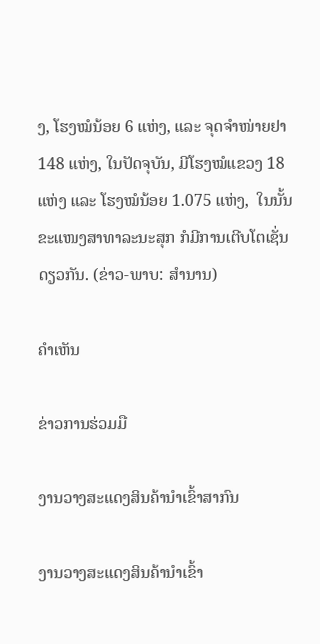ງ, ໂຮງໝໍນ້ອຍ 6 ແຫ່ງ, ແລະ ຈຸດຈຳໜ່າຍຢາ 148 ແຫ່ງ, ໃນປັດຈຸບັນ, ມີໂຮງໝໍແຂວງ 18 ແຫ່ງ ແລະ ໂຮງໝໍນ້ອຍ 1.075 ແຫ່ງ,  ໃນນັ້ນຂະແໜງສາທາລະນະສຸກ ກໍມີການເຕີບໂຕເຊັ່ນດຽວກັນ. (ຂ່າວ-ພາບ: ສຳນານ)

ຄໍາເຫັນ

ຂ່າວການຮ່ວມມື

ງານວາງສະແດງສິນຄ້ານຳເຂົ້າສາກົນ

ງານວາງສະແດງສິນຄ້ານຳເຂົ້າ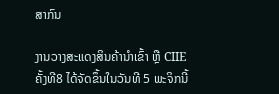ສາກົນ

ງານວາງສະແດງສິນຄ້ານຳເຂົ້າ ຫຼື CIIE ຄັ້ງທີ8 ໄດ້ຈັດຂຶ້ນໃນວັນທີ 5 ພະຈິກນີ້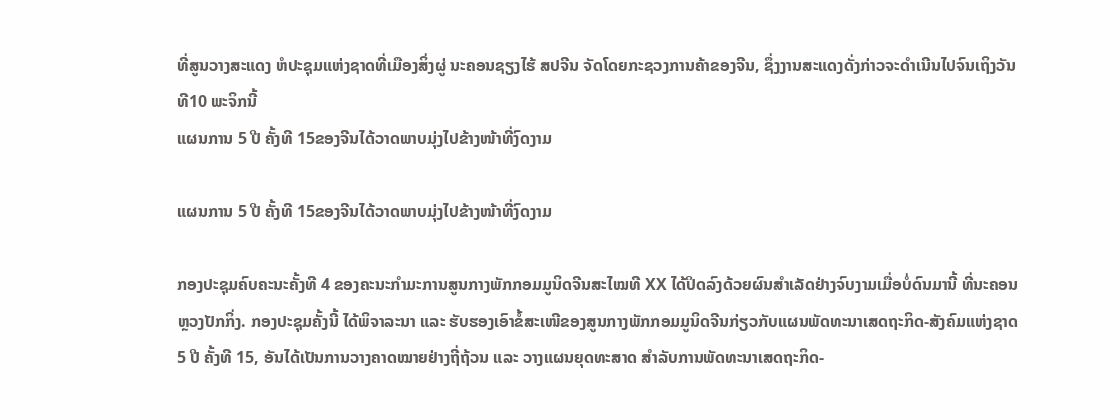ທີ່ສູນວາງສະແດງ ຫໍປະຊຸມແຫ່ງຊາດທີ່ເມືອງສິ່ງຜູ່ ນະຄອນຊຽງໄຮ້ ສປຈີນ ຈັດໂດຍກະຊວງການຄ້າຂອງຈີນ, ຊຶ່ງງານສະແດງດັ່ງກ່າວຈະດຳເນີນໄປຈົນເຖິງວັນທີ10 ພະຈິກນີ້
ແຜນການ 5 ປີ ຄັ້ງທີ 15ຂອງຈີນໄດ້ວາດພາບມຸ່ງໄປຂ້າງໜ້າທີ່ງົດງາມ

ແຜນການ 5 ປີ ຄັ້ງທີ 15ຂອງຈີນໄດ້ວາດພາບມຸ່ງໄປຂ້າງໜ້າທີ່ງົດງາມ

ກອງປະຊຸມຄົບຄະນະຄັ້ງທີ 4 ຂອງຄະນະກຳມະການສູນກາງພັກກອມມູນິດຈີນສະໄໝທີ XX ໄດ້ປິດລົງດ້ວຍຜົນສຳເລັດຢ່າງຈົບງາມເມື່ອບໍ່ດົນມານີ້ ທີ່ນະຄອນຫຼວງປັກກິ່ງ. ກອງປະຊຸມຄັ້ງນີ້ ໄດ້ພິຈາລະນາ ແລະ ຮັບຮອງເອົາຂໍ້ສະເໜີຂອງສູນກາງພັກກອມມູນິດຈີນກ່ຽວກັບແຜນພັດທະນາເສດຖະກິດ-ສັງຄົມແຫ່ງຊາດ 5 ປີ ຄັ້ງທີ 15, ອັນໄດ້ເປັນການວາງຄາດໝາຍຢ່າງຖີ່ຖ້ວນ ແລະ ວາງແຜນຍຸດທະສາດ ສຳລັບການພັດທະນາເສດຖະກິດ-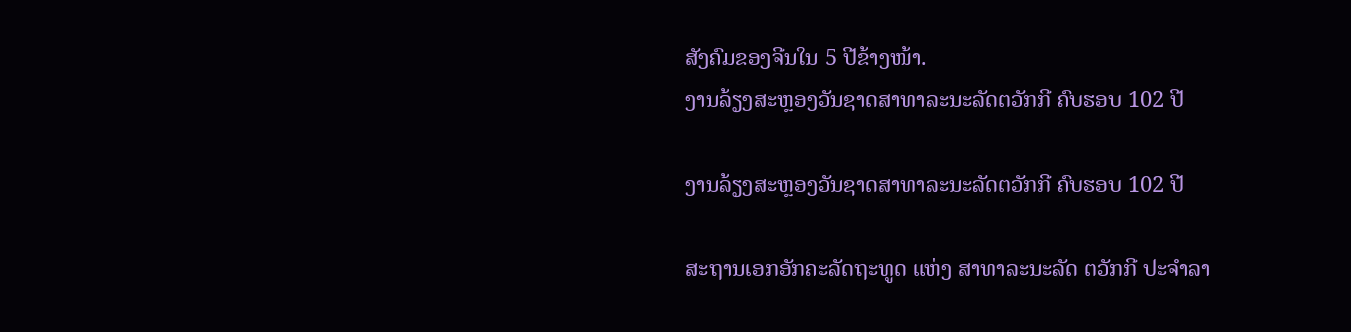ສັງຄົມຂອງຈີນໃນ 5 ປີຂ້າງໜ້າ.
ງານລ້ຽງສະຫຼອງວັນຊາດສາທາລະນະລັດຕວັກກີ ຄົບຮອບ 102 ປີ

ງານລ້ຽງສະຫຼອງວັນຊາດສາທາລະນະລັດຕວັກກີ ຄົບຮອບ 102 ປີ

ສະຖານເອກອັກຄະລັດຖະທູດ ແຫ່ງ ສາທາລະນະລັດ ຕວັກກີ ປະຈໍາລາ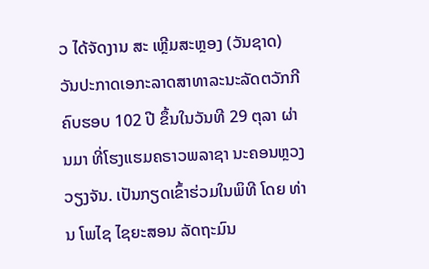ວ ໄດ້ຈັດງານ ສະ ເຫຼີມສະຫຼອງ (ວັນຊາດ) ວັນປະກາດເອກະລາດສາທາລະນະລັດຕວັກກີ ຄົບຮອບ 102 ປີ ຂຶ້ນໃນວັນທີ 29 ຕຸລາ ຜ່ານມາ ທີ່ໂຮງແຮມຄຣາວພລາຊາ ນະຄອນຫຼວງວຽງຈັນ. ເປັນກຽດເຂົ້າຮ່ວມໃນພິທີ ໂດຍ ທ່ານ ໂພໄຊ ໄຊຍະສອນ ລັດຖະມົນ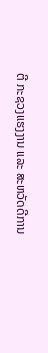ຕີ ກະຊວງແຮງງານ ແລະ ສະຫວັດດີການ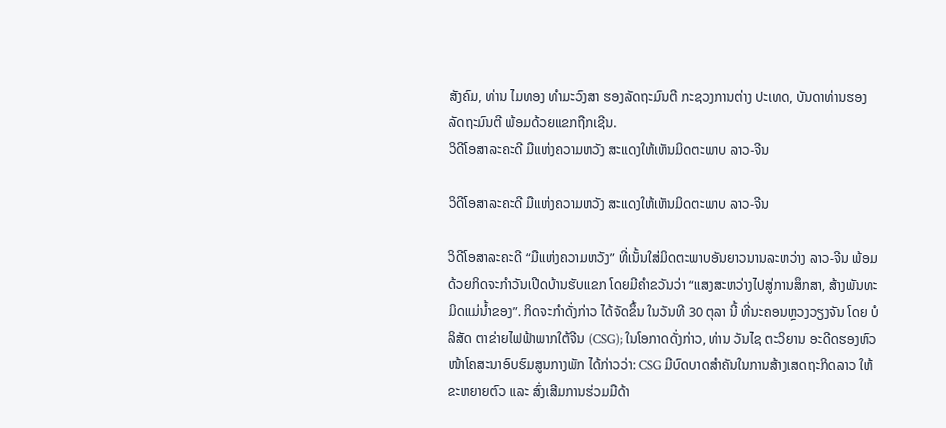ສັງຄົມ, ທ່ານ ໄມທອງ ທຳມະວົງສາ ຮອງລັດຖະມົນຕີ ກະຊວງການຕ່າງ ປະເທດ, ບັນດາທ່ານຮອງລັດຖະມົນຕີ ພ້ອມດ້ວຍແຂກຖືກເຊີນ.
ວິດີໂອສາລະຄະດີ ມືແຫ່ງຄວາມຫວັງ ສະແດງໃຫ້ເຫັນມິດຕະພາບ ລາວ-ຈີນ

ວິດີໂອສາລະຄະດີ ມືແຫ່ງຄວາມຫວັງ ສະແດງໃຫ້ເຫັນມິດຕະພາບ ລາວ-ຈີນ

ວິດີໂອສາລະຄະດີ “ມືແຫ່ງຄວາມຫວັງ” ທີ່ເນັ້ນໃສ່ມິດຕະພາບອັນຍາວນານລະຫວ່າງ ລາວ-ຈີນ ພ້ອມດ້ວຍກິດຈະກຳວັນເປີດບ້ານຮັບແຂກ ໂດຍມີຄຳຂວັນວ່າ “ແສງສະຫວ່າງໄປສູ່ການສຶກສາ, ສ້າງພັນທະມິດແມ່ນ້ຳຂອງ”. ກິດຈະກຳດັ່ງກ່າວ ໄດ້ຈັດຂຶ້ນ ໃນວັນທີ 30 ຕຸລາ ນີ້ ທີ່ນະຄອນຫຼວງວຽງຈັນ ໂດຍ ບໍລິສັດ ຕາຂ່າຍໄຟຟ້າພາກໃຕ້ຈີນ (CSG); ໃນໂອກາດດັ່ງກ່າວ, ທ່ານ ວັນໄຊ ຕະວິຍານ ອະດີດຮອງຫົວໜ້າໂຄສະນາອົບຮົມສູນກາງພັກ ໄດ້ກ່າວວ່າ: CSG ມີບົດບາດສຳຄັນໃນການສ້າງເສດຖະກິດລາວ ໃຫ້ຂະຫຍາຍຕົວ ແລະ ສົ່ງເສີມການຮ່ວມມືດ້າ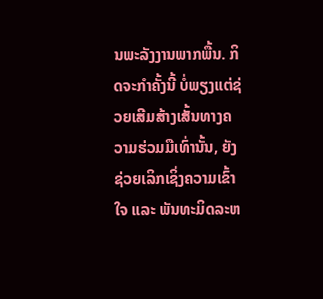ນພະລັງງານພາກພື້ນ. ກິດຈະກຳຄັ້ງນີ້ ບໍ່ພຽງແຕ່ຊ່ວຍເສີມສ້າງເສັ້ນທາງຄວາມຮ່ວມມືເທົ່ານັ້ນ, ຍັງຊ່ວຍເລິກເຊິ່ງຄວາມເຂົ້າໃຈ ແລະ ພັນທະມິດລະຫ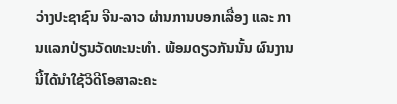ວ່າງປະຊາຊົນ ຈີນ-ລາວ ຜ່ານການບອກເລື່ອງ ແລະ ການແລກປ່ຽນວັດທະນະທຳ. ພ້ອມດຽວກັນນັ້ນ ຜົນງານນີ້ໄດ້ນຳໃຊ້ວິດີໂອສາລະຄະ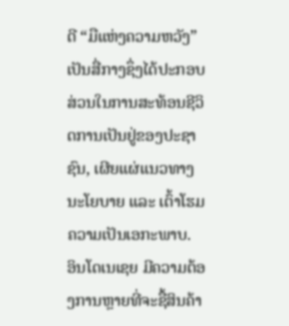ດີ “ມືແຫ່ງຄວາມຫວັງ” ເປັນສື່ກາງຊຶ່ງໄດ້ປະກອບສ່ວນໃນການສະທ້ອນຊີວິດການເປັນຢູ່ຂອງປະຊາຊົນ, ເຜີຍແຜ່ແນວທາງນະໂຍບາຍ ແລະ ເຕົ້າໂຮມຄວາມເປັນເອກະພາບ.
ອິນໂດເນເຊຍ ມີຄວາມຕ້ອງການຫຼາຍທີ່ຈະຊື້ສິນຄ້າ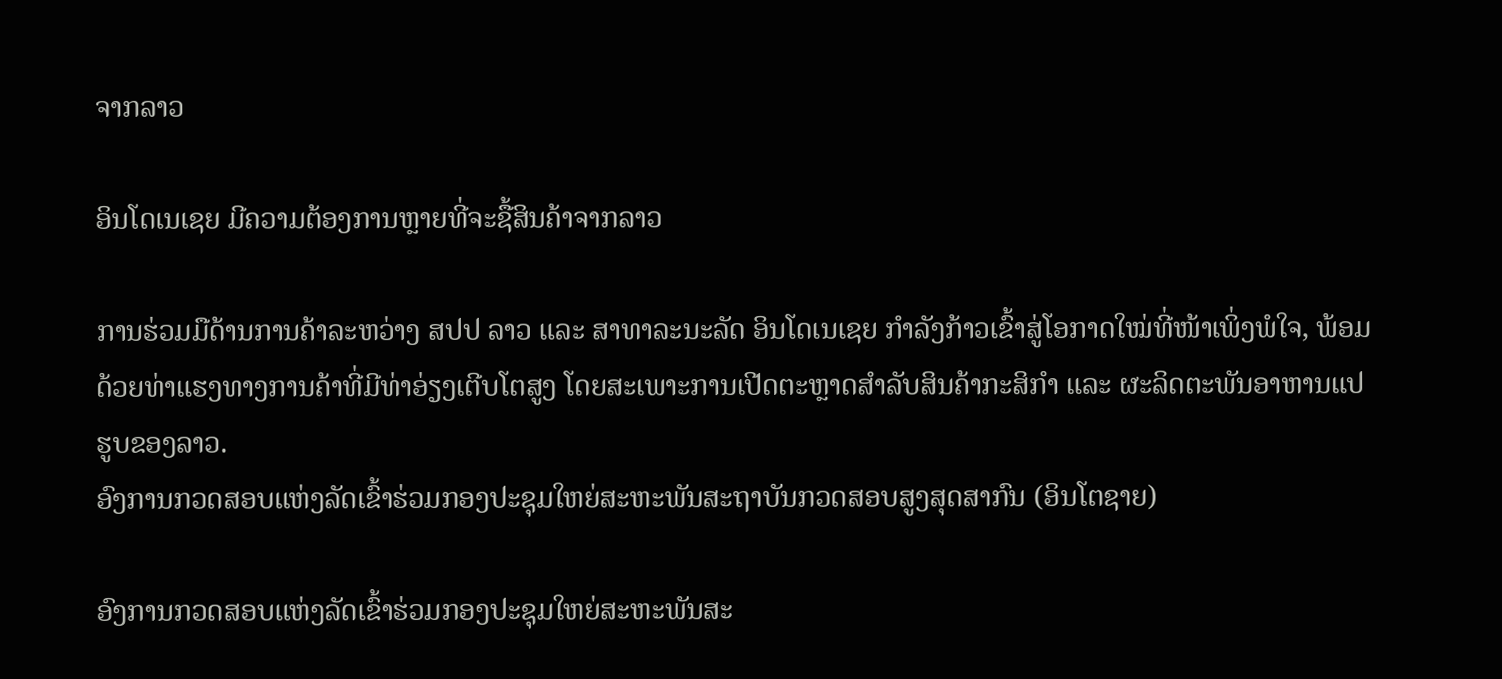ຈາກລາວ

ອິນໂດເນເຊຍ ມີຄວາມຕ້ອງການຫຼາຍທີ່ຈະຊື້ສິນຄ້າຈາກລາວ

ການຮ່ວມມືດ້ານການຄ້າລະຫວ່າງ ສປປ ລາວ ແລະ ສາທາລະນະລັດ ອິນໂດເນເຊຍ ກຳລັງກ້າວເຂົ້າສູ່ໂອກາດໃໝ່ທີ່ໜ້າເພິ່ງພໍໃຈ, ພ້ອມດ້ວຍທ່າແຮງທາງການຄ້າທີ່ມີທ່າອ່ຽງເຕີບໂຕສູງ ໂດຍສະເພາະການເປີດຕະຫຼາດສຳລັບສິນຄ້າກະສິກຳ ແລະ ຜະລິດຕະພັນອາຫານແປຮູບຂອງລາວ.
ອົງການກວດສອບແຫ່ງລັດເຂົ້າຮ່ວມກອງປະຊຸມໃຫຍ່ສະຫະພັນສະຖາບັນກວດສອບສູງສຸດສາກົນ (ອິນໂຕຊາຍ)

ອົງການກວດສອບແຫ່ງລັດເຂົ້າຮ່ວມກອງປະຊຸມໃຫຍ່ສະຫະພັນສະ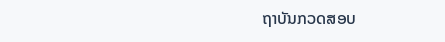ຖາບັນກວດສອບ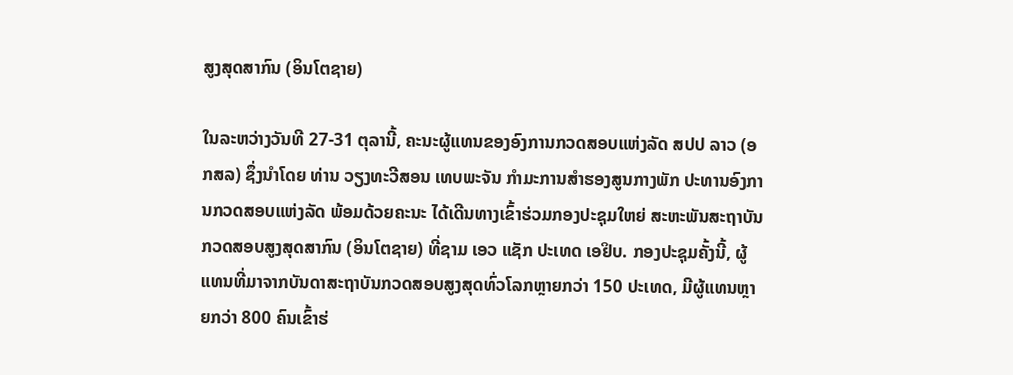ສູງສຸດສາກົນ (ອິນໂຕຊາຍ)

ໃນລະຫວ່າງວັນທີ 27-31 ຕຸລານີ້, ຄະນະຜູ້ແທນຂອງອົງການກວດສອບແຫ່ງລັດ ສປປ ລາວ (ອກສລ) ຊຶ່ງນໍາໂດຍ ທ່ານ ວຽງທະວີສອນ ເທບພະຈັນ ກໍາມະການສໍາຮອງສູນກາງພັກ ປະທານອົງການກວດສອບແຫ່ງລັດ ພ້ອມດ້ວຍຄະນະ ໄດ້ເດີນທາງເຂົ້າຮ່ວມກອງປະຊຸມໃຫຍ່ ສະຫະພັນສະຖາບັນກວດສອບສູງສຸດສາກົນ (ອິນໂຕຊາຍ) ທີ່ຊາມ ເອວ ແຊັກ ປະເທດ ເອຢິບ. ກອງປະຊຸມຄັ້ງນີ້, ຜູ້ແທນທີ່ມາຈາກບັນດາສະຖາບັນກວດສອບສູງສຸດທົ່ວໂລກຫຼາຍກວ່າ 150 ປະເທດ, ມີຜູ້ແທນຫຼາຍກວ່າ 800 ຄົນເຂົ້າຮ່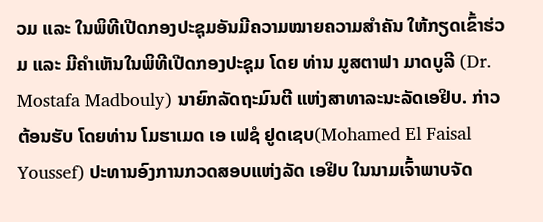ວມ ແລະ ໃນພິທີເປີດກອງປະຊຸມອັນມີຄວາມໝາຍຄວາມສໍາຄັນ ໃຫ້ກຽດເຂົ້າຮ່ວມ ແລະ ມີຄຳເຫັນໃນພິທີເປີດກອງປະຊຸມ ໂດຍ ທ່ານ ມູສຕາຟາ ມາດບູລີ (Dr. Mostafa Madbouly) ນາຍົກລັດຖະມົນຕີ ແຫ່ງສາທາລະນະລັດເອຢິບ. ກ່າວຕ້ອນຮັບ ໂດຍທ່ານ ໂມຮາເມດ ເອ ເຟຊໍ ຢູດເຊບ(Mohamed El Faisal Youssef) ປະທານອົງການກວດສອບແຫ່ງລັດ ເອຢິບ ໃນນາມເຈົ້າພາບຈັດ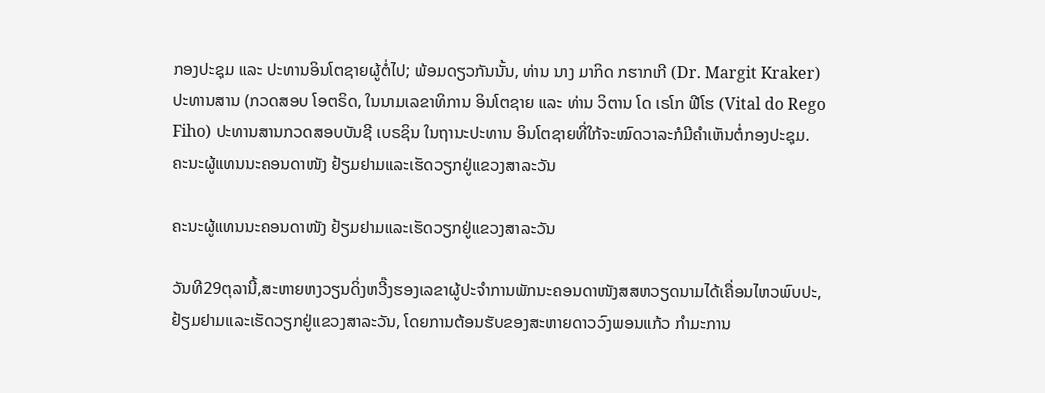ກອງປະຊຸມ ແລະ ປະທານອິນໂຕຊາຍຜູ້ຕໍ່ໄປ; ພ້ອມດຽວກັນນັ້ນ, ທ່ານ ນາງ ມາກິດ ກຮາກເກີ (Dr. Margit Kraker) ປະທານສານ (ກວດສອບ ໂອຕຣິດ, ໃນນາມເລຂາທິການ ອິນໂຕຊາຍ ແລະ ທ່ານ ວິຕານ ໂດ ເຣໂກ ຟີໂຮ (Vital do Rego Fiho) ປະທານສານກວດສອບບັນຊີ ເບຣຊິນ ໃນຖານະປະທານ ອິນໂຕຊາຍທີ່ໃກ້ຈະໝົດວາລະກໍມີຄຳເຫັນຕໍ່ກອງປະຊຸມ.
ຄະນະຜູ້ແທນນະຄອນດາໜັງ ຢ້ຽມຢາມແລະເຮັດວຽກຢູ່ແຂວງສາລະວັນ

ຄະນະຜູ້ແທນນະຄອນດາໜັງ ຢ້ຽມຢາມແລະເຮັດວຽກຢູ່ແຂວງສາລະວັນ

ວັນທີ29ຕຸລານີ້,ສະຫາຍຫງວຽນດິ່ງຫວີ໊ງຮອງເລຂາຜູ້ປະຈຳການພັກນະຄອນດາໜັງສສຫວຽດນາມໄດ້ເຄື່ອນໄຫວພົບປະ, ຢ້ຽມຢາມແລະເຮັດວຽກຢູ່ແຂວງສາລະວັນ, ໂດຍການຕ້ອນຮັບຂອງສະຫາຍດາວວົງພອນແກ້ວ ກໍາມະການ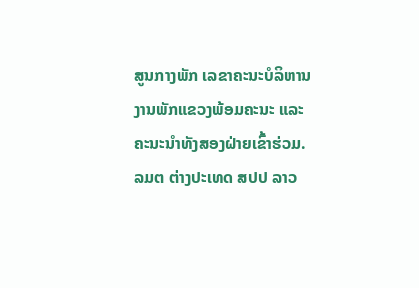ສູນກາງພັກ ເລຂາຄະນະບໍລິຫານງານພັກແຂວງພ້ອມຄະນະ ແລະຄະນະນໍາທັງສອງຝ່າຍເຂົ້າຮ່ວມ.
ລມຕ ຕ່າງປະເທດ ສປປ ລາວ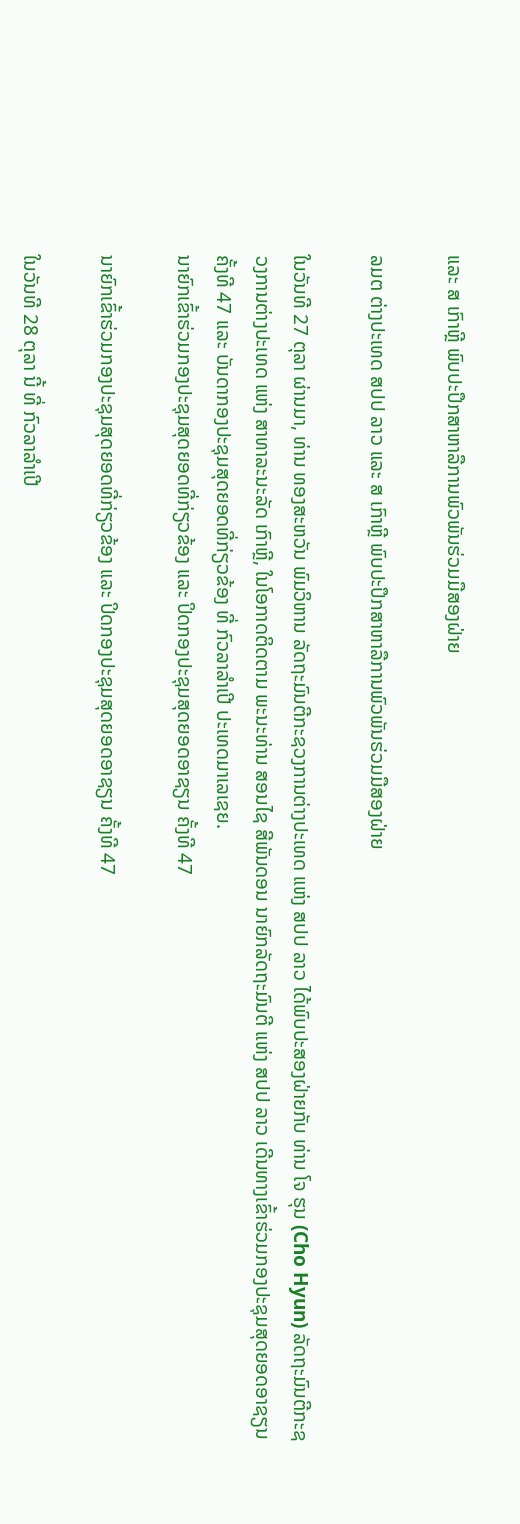ແລະ ສ ເກົາຫຼີ ພົບປະປຶກສາຫາລືການພົວພັນຮ່ວມມືສອງຝ່າຍ

ລມຕ ຕ່າງປະເທດ ສປປ ລາວ ແລະ ສ ເກົາຫຼີ ພົບປະປຶກສາຫາລືການພົວພັນຮ່ວມມືສອງຝ່າຍ

ໃນວັນທີ 27 ຕຸລາ ຜ່ານມາ, ທ່ານ ທອງສະຫວັນ ພົມວິຫານ ລັດຖະມົນຕີກະຊວງການຕ່າງປະເທດ ແຫ່ງ ສປປ ລາວ ໄດ້ພົບປະສອງຝ່າຍກັບ ທ່ານ ໂຈ ຮຸນ (Cho Hyun) ລັດຖະມົນຕີກະຊວງການຕ່າງປະເທດ ແຫ່ງ ສາທາລະນະລັດ ເກົາຫຼີ, ໃນໂອກາດຕິດຕາມ ພະນະທ່ານ ສອນໄຊ ສີພັນດອນ ນາຍົກລັດຖະມົນຕີ ແຫ່ງ ສປປ ລາວ ເດີນທາງເຂົ້າຮ່ວມກອງປະຊຸມສຸດຍອດອາຊຽນ ຄັ້ງທີ 47 ແລະ ບັນດາກອງປະຊຸມສຸດຍອດທີ່ກ່ຽວຂ້ອງ ທີ່ ກົວລາລໍາເປີ ປະເທດມາເລເຊຍ.
ນາຍົກເຂົ້າຮ່ວມກອງປະຊຸມສຸດຍອດທີ່ກ່ຽວຂ້ອງ ແລະ ປິດກອງປະຊຸມສຸດຍອດອາຊຽນ ຄັ້ງທີ 47

ນາຍົກເຂົ້າຮ່ວມກອງປະຊຸມສຸດຍອດທີ່ກ່ຽວຂ້ອງ ແລະ ປິດກອງປະຊຸມສຸດຍອດອາຊຽນ ຄັ້ງທີ 47

ໃນວັນທີ 28 ຕຸລາ ນີ້ ທີ່ ກົວລາລໍາເປີ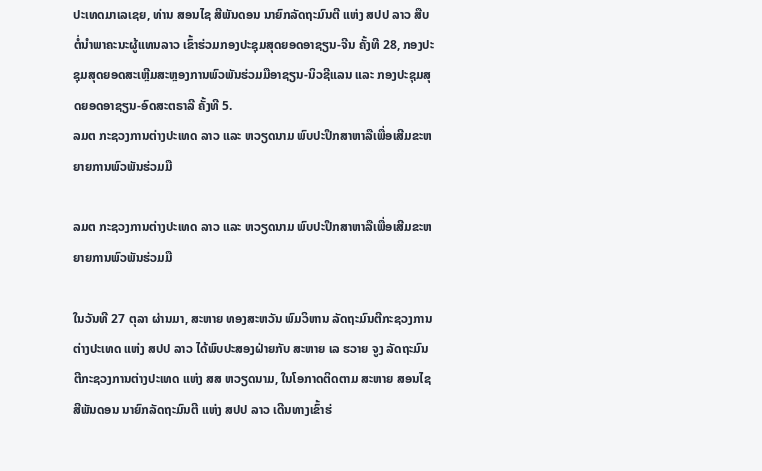ປະເທດມາເລເຊຍ, ທ່ານ ສອນໄຊ ສີພັນດອນ ນາຍົກລັດຖະມົນຕີ ແຫ່ງ ສປປ ລາວ ສືບຕໍ່ນໍາພາຄະນະຜູ້ແທນລາວ ເຂົ້າຮ່ວມກອງປະຊຸມສຸດຍອດອາຊຽນ-ຈີນ ຄັ້ງທີ 28, ກອງປະຊຸມສຸດຍອດສະເຫຼີມສະຫຼອງການພົວພັນຮ່ວມມືອາຊຽນ-ນິວຊີແລນ ແລະ ກອງປະຊຸມສຸດຍອດອາຊຽນ-ອົດສະຕຣາລີ ຄັ້ງທີ 5.
ລມຕ ກະຊວງການຕ່າງປະເທດ ລາວ ແລະ ຫວຽດນາມ ພົບປະປຶກສາຫາລືເພື່ອເສີມຂະຫຍາຍການພົວພັນຮ່ວມມື

ລມຕ ກະຊວງການຕ່າງປະເທດ ລາວ ແລະ ຫວຽດນາມ ພົບປະປຶກສາຫາລືເພື່ອເສີມຂະຫຍາຍການພົວພັນຮ່ວມມື

ໃນວັນທີ 27 ຕຸລາ ຜ່ານມາ, ສະຫາຍ ທອງສະຫວັນ ພົມວິຫານ ລັດຖະມົນຕີກະຊວງການຕ່າງປະເທດ ແຫ່ງ ສປປ ລາວ ໄດ້ພົບປະສອງຝ່າຍກັບ ສະຫາຍ ເລ ຮວາຍ ຈູງ ລັດຖະມົນຕີກະຊວງການຕ່າງປະເທດ ແຫ່ງ ສສ ຫວຽດນາມ, ໃນໂອກາດຕິດຕາມ ສະຫາຍ ສອນໄຊ ສີພັນດອນ ນາຍົກລັດຖະມົນຕີ ແຫ່ງ ສປປ ລາວ ເດີນທາງເຂົ້າຮ່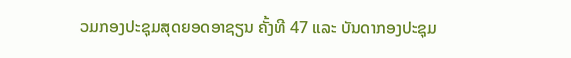ວມກອງປະຊຸມສຸດຍອດອາຊຽນ ຄັ້ງທີ 47 ແລະ ບັນດາກອງປະຊຸມ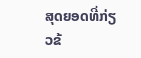ສຸດຍອດທີ່ກ່ຽວຂ້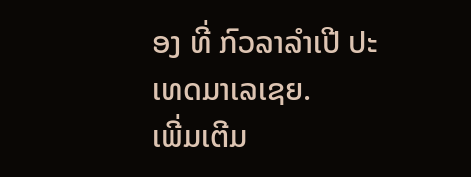ອງ ທີ່ ກົວລາລໍາເປີ ປະເທດມາເລເຊຍ.
ເພີ່ມເຕີມ